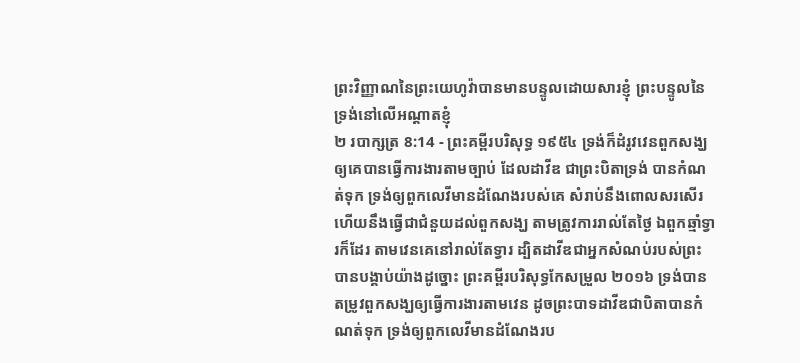ព្រះវិញ្ញាណនៃព្រះយេហូវ៉ាបានមានបន្ទូលដោយសារខ្ញុំ ព្រះបន្ទូលនៃទ្រង់នៅលើអណ្តាតខ្ញុំ
២ របាក្សត្រ 8:14 - ព្រះគម្ពីរបរិសុទ្ធ ១៩៥៤ ទ្រង់ក៏ដំរូវវេនពួកសង្ឃ ឲ្យគេបានធ្វើការងារតាមច្បាប់ ដែលដាវីឌ ជាព្រះបិតាទ្រង់ បានកំណត់ទុក ទ្រង់ឲ្យពួកលេវីមានដំណែងរបស់គេ សំរាប់នឹងពោលសរសើរ ហើយនឹងធ្វើជាជំនួយដល់ពួកសង្ឃ តាមត្រូវការរាល់តែថ្ងៃ ឯពួកឆ្មាំទ្វារក៏ដែរ តាមវេនគេនៅរាល់តែទ្វារ ដ្បិតដាវីឌជាអ្នកសំណប់របស់ព្រះ បានបង្គាប់យ៉ាងដូច្នោះ ព្រះគម្ពីរបរិសុទ្ធកែសម្រួល ២០១៦ ទ្រង់បានតម្រូវពួកសង្ឃឲ្យធ្វើការងារតាមវេន ដូចព្រះបាទដាវីឌជាបិតាបានកំណត់ទុក ទ្រង់ឲ្យពួកលេវីមានដំណែងរប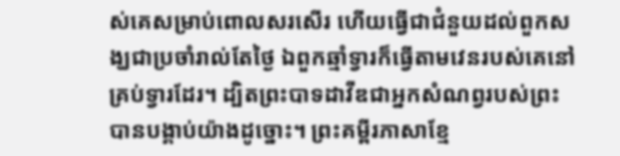ស់គេសម្រាប់ពោលសរសើរ ហើយធ្វើជាជំនួយដល់ពួកសង្ឃជាប្រចាំរាល់តែថ្ងៃ ឯពួកឆ្មាំទ្វារក៏ធ្វើតាមវេនរបស់គេនៅគ្រប់ទ្វារដែរ។ ដ្បិតព្រះបាទដាវីឌជាអ្នកសំណព្វរបស់ព្រះ បានបង្គាប់យ៉ាងដូច្នោះ។ ព្រះគម្ពីរភាសាខ្មែ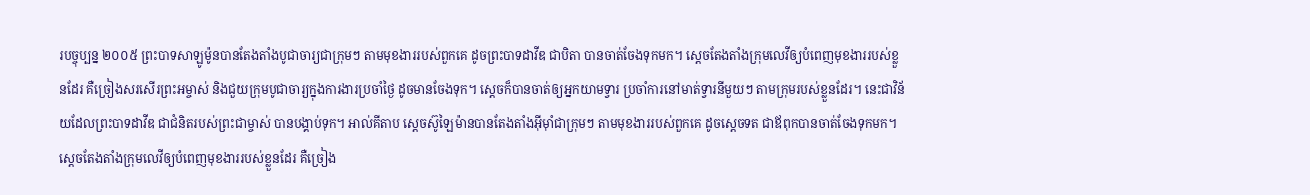របច្ចុប្បន្ន ២០០៥ ព្រះបាទសាឡូម៉ូនបានតែងតាំងបូជាចារ្យជាក្រុមៗ តាមមុខងាររបស់ពួកគេ ដូចព្រះបាទដាវីឌ ជាបិតា បានចាត់ចែងទុកមក។ ស្ដេចតែងតាំងក្រុមលេវីឲ្យបំពេញមុខងាររបស់ខ្លួនដែរ គឺច្រៀងសរសើរព្រះអម្ចាស់ និងជួយក្រុមបូជាចារ្យក្នុងការងារប្រចាំថ្ងៃ ដូចមានចែងទុក។ ស្ដេចក៏បានចាត់ឲ្យអ្នកយាមទ្វារ ប្រចាំការនៅមាត់ទ្វារនីមួយៗ តាមក្រុមរបស់ខ្លួនដែរ។ នេះជាវិន័យដែលព្រះបាទដាវីឌ ជាជំនិតរបស់ព្រះជាម្ចាស់ បានបង្គាប់ទុក។ អាល់គីតាប ស្តេចស៊ូឡៃម៉ានបានតែងតាំងអ៊ីមុាំជាក្រុមៗ តាមមុខងាររបស់ពួកគេ ដូចស្តេចទត ជាឪពុកបានចាត់ចែងទុកមក។ ស្តេចតែងតាំងក្រុមលេវីឲ្យបំពេញមុខងាររបស់ខ្លួនដែរ គឺច្រៀង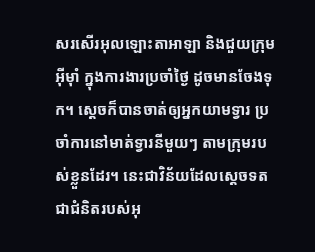សរសើរអុលឡោះតាអាឡា និងជួយក្រុមអ៊ីមុាំ ក្នុងការងារប្រចាំថ្ងៃ ដូចមានចែងទុក។ ស្តេចក៏បានចាត់ឲ្យអ្នកយាមទ្វារ ប្រចាំការនៅមាត់ទ្វារនីមួយៗ តាមក្រុមរបស់ខ្លួនដែរ។ នេះជាវិន័យដែលស្តេចទត ជាជំនិតរបស់អុ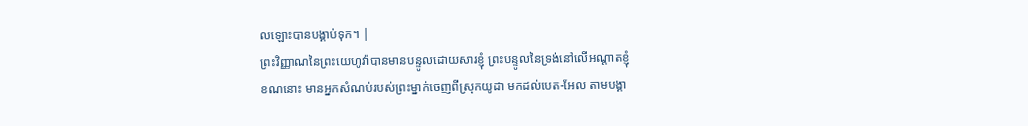លឡោះបានបង្គាប់ទុក។ |
ព្រះវិញ្ញាណនៃព្រះយេហូវ៉ាបានមានបន្ទូលដោយសារខ្ញុំ ព្រះបន្ទូលនៃទ្រង់នៅលើអណ្តាតខ្ញុំ
ខណនោះ មានអ្នកសំណប់របស់ព្រះម្នាក់ចេញពីស្រុកយូដា មកដល់បេត-អែល តាមបង្គា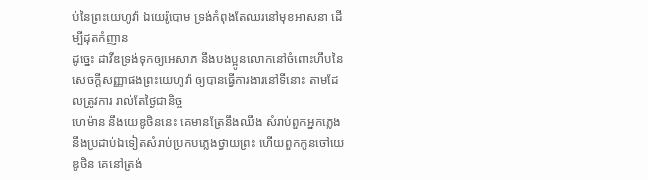ប់នៃព្រះយេហូវ៉ា ឯយេរ៉ូបោម ទ្រង់កំពុងតែឈរនៅមុខអាសនា ដើម្បីដុតកំញាន
ដូច្នេះ ដាវីឌទ្រង់ទុកឲ្យអេសាភ នឹងបងប្អូនលោកនៅចំពោះហឹបនៃសេចក្ដីសញ្ញាផងព្រះយេហូវ៉ា ឲ្យបានធ្វើការងារនៅទីនោះ តាមដែលត្រូវការ រាល់តែថ្ងៃជានិច្ច
ហេម៉ាន នឹងយេឌូថិននេះ គេមានត្រែនឹងឈឹង សំរាប់ពួកអ្នកភ្លេង នឹងប្រដាប់ឯទៀតសំរាប់ប្រកបភ្លេងថ្វាយព្រះ ហើយពួកកូនចៅយេឌូថិន គេនៅត្រង់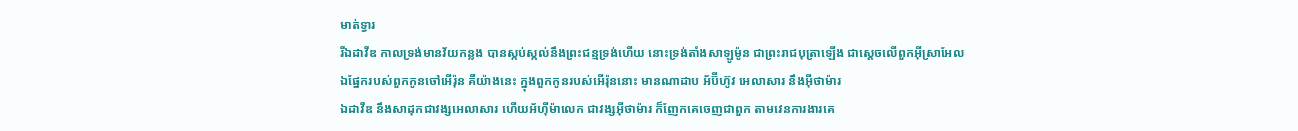មាត់ទ្វារ
រីឯដាវីឌ កាលទ្រង់មានវ័យកន្លង បានស្កប់ស្កល់នឹងព្រះជន្មទ្រង់ហើយ នោះទ្រង់តាំងសាឡូម៉ូន ជាព្រះរាជបុត្រាឡើង ជាស្តេចលើពួកអ៊ីស្រាអែល
ឯផ្នែករបស់ពួកកូនចៅអើរ៉ុន គឺយ៉ាងនេះ ក្នុងពួកកូនរបស់អើរ៉ុននោះ មានណាដាប អ័ប៊ីហ៊ូវ អេលាសារ នឹងអ៊ីថាម៉ារ
ឯដាវីឌ នឹងសាដុកជាវង្សអេលាសារ ហើយអ័ហ៊ីម៉ាលេក ជាវង្សអ៊ីថាម៉ារ ក៏ញែកគេចេញជាពួក តាមវេនការងារគេ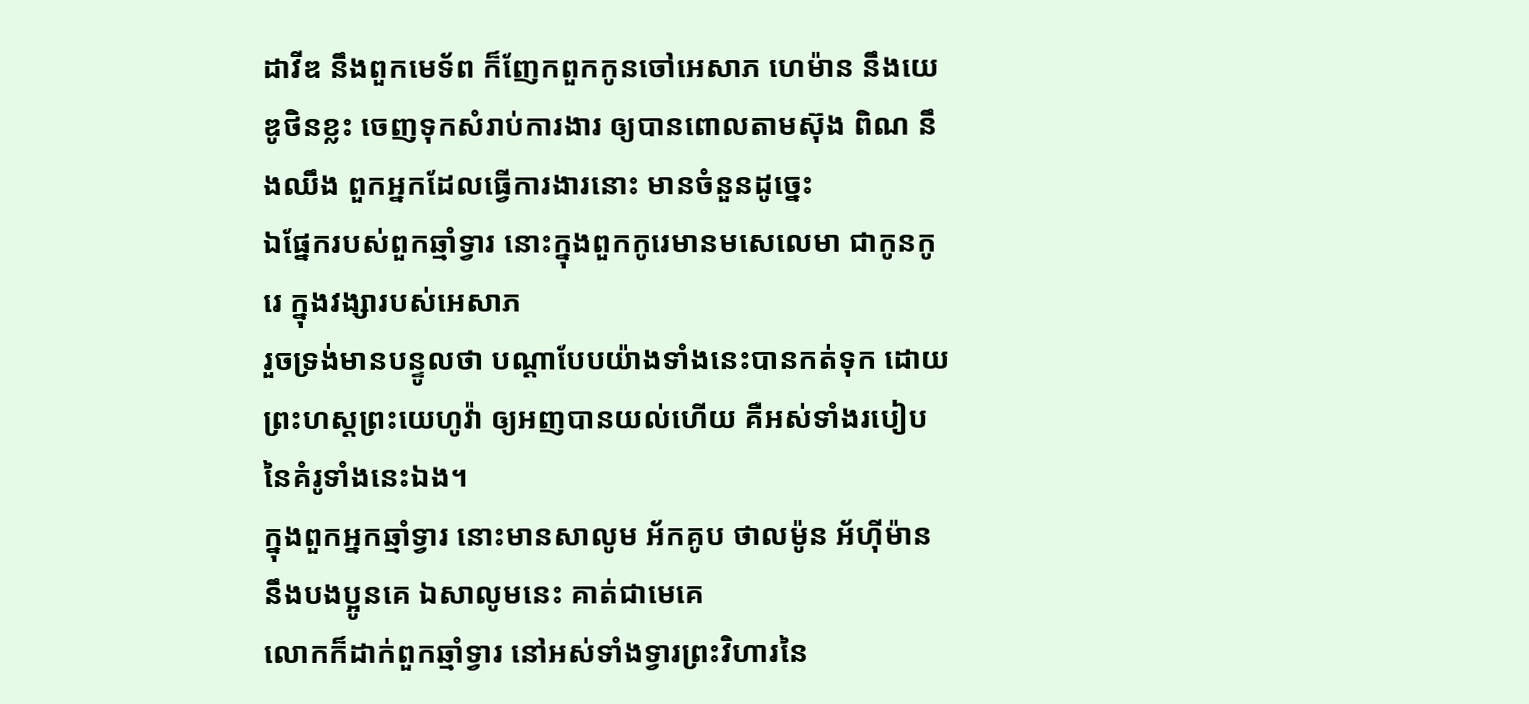ដាវីឌ នឹងពួកមេទ័ព ក៏ញែកពួកកូនចៅអេសាភ ហេម៉ាន នឹងយេឌូថិនខ្លះ ចេញទុកសំរាប់ការងារ ឲ្យបានពោលតាមស៊ុង ពិណ នឹងឈឹង ពួកអ្នកដែលធ្វើការងារនោះ មានចំនួនដូច្នេះ
ឯផ្នែករបស់ពួកឆ្មាំទ្វារ នោះក្នុងពួកកូរេមានមសេលេមា ជាកូនកូរេ ក្នុងវង្សារបស់អេសាភ
រួចទ្រង់មានបន្ទូលថា បណ្តាបែបយ៉ាងទាំងនេះបានកត់ទុក ដោយព្រះហស្តព្រះយេហូវ៉ា ឲ្យអញបានយល់ហើយ គឺអស់ទាំងរបៀបនៃគំរូទាំងនេះឯង។
ក្នុងពួកអ្នកឆ្មាំទ្វារ នោះមានសាលូម អ័កគូប ថាលម៉ូន អ័ហ៊ីម៉ាន នឹងបងប្អូនគេ ឯសាលូមនេះ គាត់ជាមេគេ
លោកក៏ដាក់ពួកឆ្មាំទ្វារ នៅអស់ទាំងទ្វារព្រះវិហារនៃ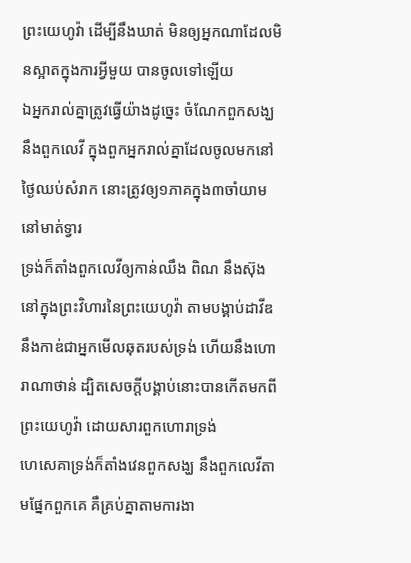ព្រះយេហូវ៉ា ដើម្បីនឹងឃាត់ មិនឲ្យអ្នកណាដែលមិនស្អាតក្នុងការអ្វីមួយ បានចូលទៅឡើយ
ឯអ្នករាល់គ្នាត្រូវធ្វើយ៉ាងដូច្នេះ ចំណែកពួកសង្ឃ នឹងពួកលេវី ក្នុងពួកអ្នករាល់គ្នាដែលចូលមកនៅថ្ងៃឈប់សំរាក នោះត្រូវឲ្យ១ភាគក្នុង៣ចាំយាមនៅមាត់ទ្វារ
ទ្រង់ក៏តាំងពួកលេវីឲ្យកាន់ឈឹង ពិណ នឹងស៊ុងនៅក្នុងព្រះវិហារនៃព្រះយេហូវ៉ា តាមបង្គាប់ដាវីឌ នឹងកាឌ់ជាអ្នកមើលឆុតរបស់ទ្រង់ ហើយនឹងហោរាណាថាន់ ដ្បិតសេចក្ដីបង្គាប់នោះបានកើតមកពីព្រះយេហូវ៉ា ដោយសារពួកហោរាទ្រង់
ហេសេគាទ្រង់ក៏តាំងវេនពួកសង្ឃ នឹងពួកលេវីតាមផ្នែកពួកគេ គឺគ្រប់គ្នាតាមការងា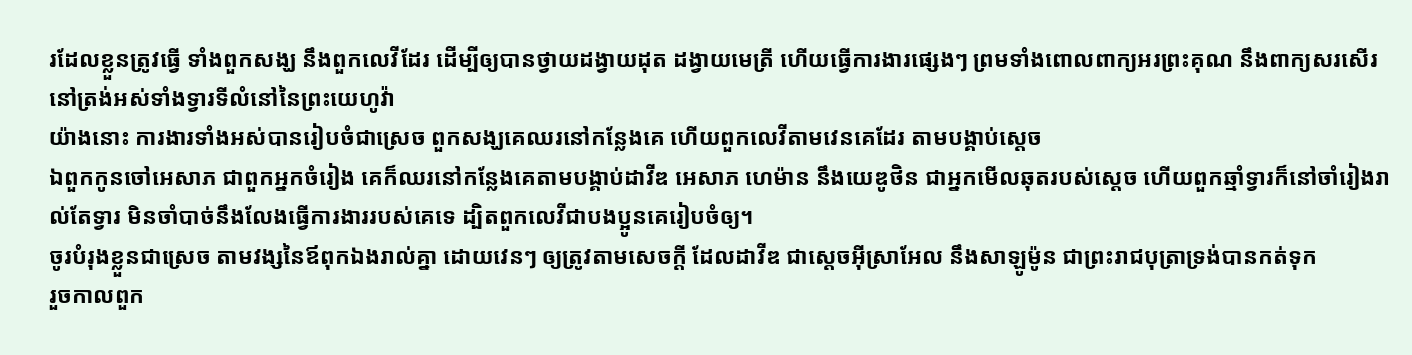រដែលខ្លួនត្រូវធ្វើ ទាំងពួកសង្ឃ នឹងពួកលេវីដែរ ដើម្បីឲ្យបានថ្វាយដង្វាយដុត ដង្វាយមេត្រី ហើយធ្វើការងារផ្សេងៗ ព្រមទាំងពោលពាក្យអរព្រះគុណ នឹងពាក្យសរសើរ នៅត្រង់អស់ទាំងទ្វារទីលំនៅនៃព្រះយេហូវ៉ា
យ៉ាងនោះ ការងារទាំងអស់បានរៀបចំជាស្រេច ពួកសង្ឃគេឈរនៅកន្លែងគេ ហើយពួកលេវីតាមវេនគេដែរ តាមបង្គាប់ស្តេច
ឯពួកកូនចៅអេសាភ ជាពួកអ្នកចំរៀង គេក៏ឈរនៅកន្លែងគេតាមបង្គាប់ដាវីឌ អេសាភ ហេម៉ាន នឹងយេឌូថិន ជាអ្នកមើលឆុតរបស់ស្តេច ហើយពួកឆ្មាំទ្វារក៏នៅចាំរៀងរាល់តែទ្វារ មិនចាំបាច់នឹងលែងធ្វើការងាររបស់គេទេ ដ្បិតពួកលេវីជាបងប្អូនគេរៀបចំឲ្យ។
ចូរបំរុងខ្លួនជាស្រេច តាមវង្សនៃឪពុកឯងរាល់គ្នា ដោយវេនៗ ឲ្យត្រូវតាមសេចក្ដី ដែលដាវីឌ ជាស្តេចអ៊ីស្រាអែល នឹងសាឡូម៉ូន ជាព្រះរាជបុត្រាទ្រង់បានកត់ទុក
រួចកាលពួក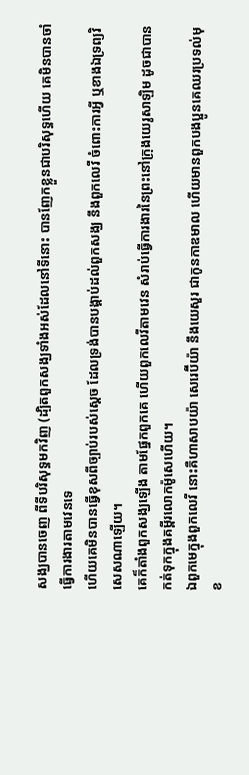សង្ឃបានចេញ ពីទីបរិសុទ្ធមកវិញ (ដ្បិតពួកសង្ឃទាំងអស់ដែលនៅទីនោះ បានញែកខ្លួនជាបរិសុទ្ធហើយ គេមិនបានចាំធ្វើការងារតាមវេនទេ
ហើយគេមិនបានធ្វើខុសពីច្បាប់របស់ស្តេច ដែលទ្រង់បានបង្គាប់ដល់ពួកសង្ឃ នឹងពួកលេវី ចំពោះការអ្វី ឬខាងឯទ្រព្យវិសេសណាឡើយ។
គេក៏តាំងពួកសង្ឃឡើង តាមផ្នែកពួកគេ ហើយពួកលេវីតាមវេន សំរាប់ធ្វើការងារនៃព្រះនៅក្រុងយេរូសាឡិម ដូចជាបានកត់ទុកក្នុងគម្ពីរលោកម៉ូសេហើយ។
ឯពួកមេក្នុងពួកលេវី នោះគឺហាសាបយ៉ា សេរេប៊ីយ៉ា នឹងយេសួរ ជាកូនកាឌមាល ហើយមានពួកបងប្អូនគេឈរប្រទល់មុខ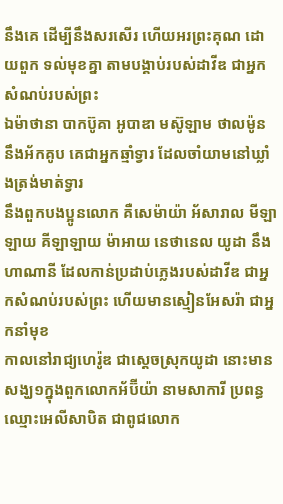នឹងគេ ដើម្បីនឹងសរសើរ ហើយអរព្រះគុណ ដោយពួក ទល់មុខគ្នា តាមបង្គាប់របស់ដាវីឌ ជាអ្នកសំណប់របស់ព្រះ
ឯម៉ាថានា បាកប៊ូគា អូបាឌា មស៊ូឡាម ថាលម៉ូន នឹងអ័កគូប គេជាអ្នកឆ្មាំទ្វារ ដែលចាំយាមនៅឃ្លាំងត្រង់មាត់ទ្វារ
នឹងពួកបងប្អូនលោក គឺសេម៉ាយ៉ា អ័សារាល មីឡាឡាយ គីឡាឡាយ ម៉ាអាយ នេថានេល យូដា នឹងហាណានី ដែលកាន់ប្រដាប់ភ្លេងរបស់ដាវីឌ ជាអ្នកសំណប់របស់ព្រះ ហើយមានស្មៀនអែសរ៉ា ជាអ្នកនាំមុខ
កាលនៅរាជ្យហេរ៉ូឌ ជាស្តេចស្រុកយូដា នោះមានសង្ឃ១ក្នុងពួកលោកអ័ប៊ីយ៉ា នាមសាការី ប្រពន្ធឈ្មោះអេលីសាបិត ជាពូជលោក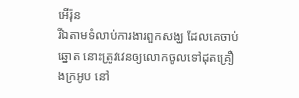អើរ៉ុន
រីឯតាមទំលាប់ការងារពួកសង្ឃ ដែលគេចាប់ឆ្នោត នោះត្រូវវេនឲ្យលោកចូលទៅដុតគ្រឿងក្រអូប នៅ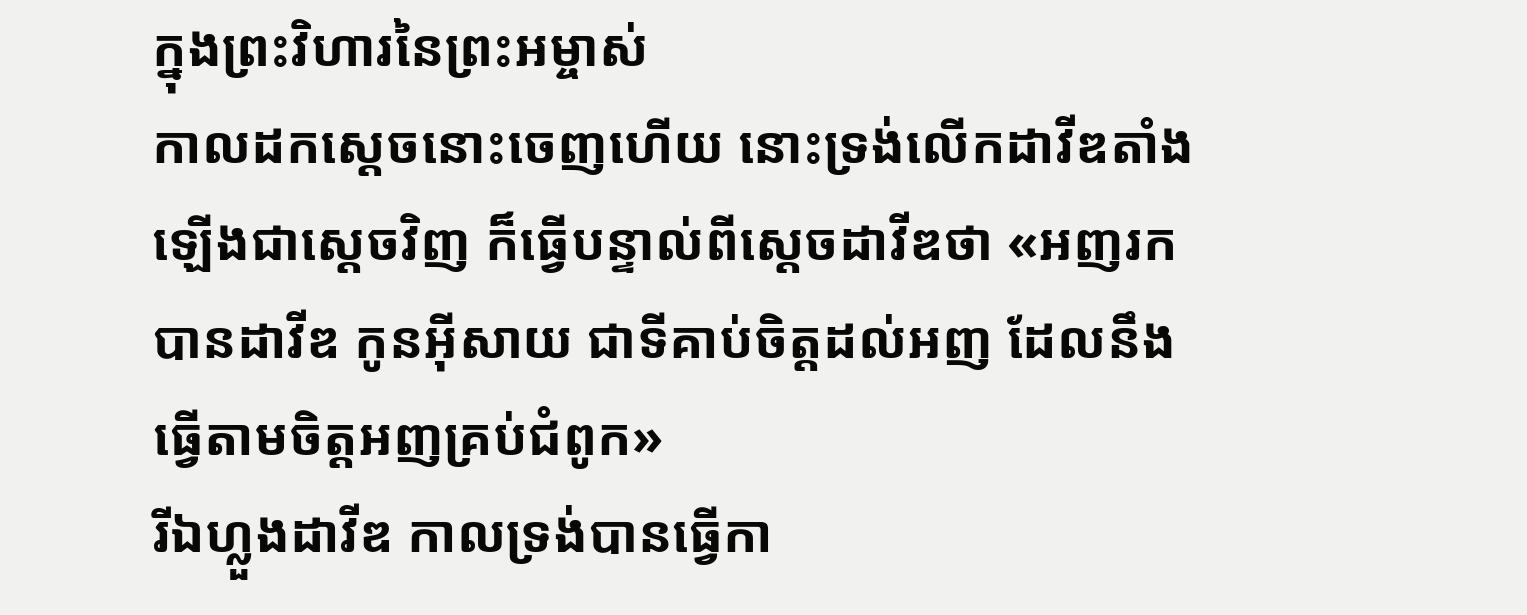ក្នុងព្រះវិហារនៃព្រះអម្ចាស់
កាលដកស្តេចនោះចេញហើយ នោះទ្រង់លើកដាវីឌតាំងឡើងជាស្តេចវិញ ក៏ធ្វើបន្ទាល់ពីស្តេចដាវីឌថា «អញរកបានដាវីឌ កូនអ៊ីសាយ ជាទីគាប់ចិត្តដល់អញ ដែលនឹងធ្វើតាមចិត្តអញគ្រប់ជំពូក»
រីឯហ្លួងដាវីឌ កាលទ្រង់បានធ្វើកា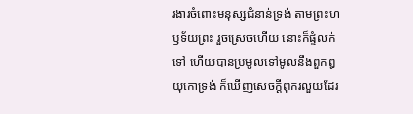រងារចំពោះមនុស្សជំនាន់ទ្រង់ តាមព្រះហឫទ័យព្រះ រួចស្រេចហើយ នោះក៏ផ្ទំលក់ទៅ ហើយបានប្រមូលទៅមូលនឹងពួកឰយុកោទ្រង់ ក៏ឃើញសេចក្ដីពុករលួយដែរ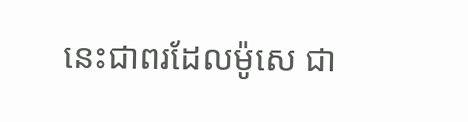នេះជាពរដែលម៉ូសេ ជា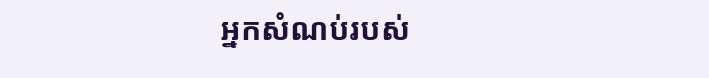អ្នកសំណប់របស់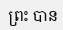ព្រះ បាន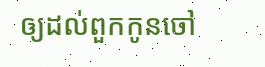ឲ្យដល់ពួកកូនចៅ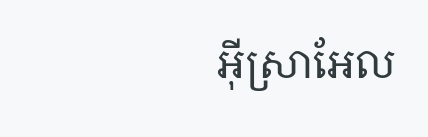អ៊ីស្រាអែល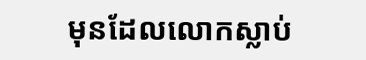មុនដែលលោកស្លាប់